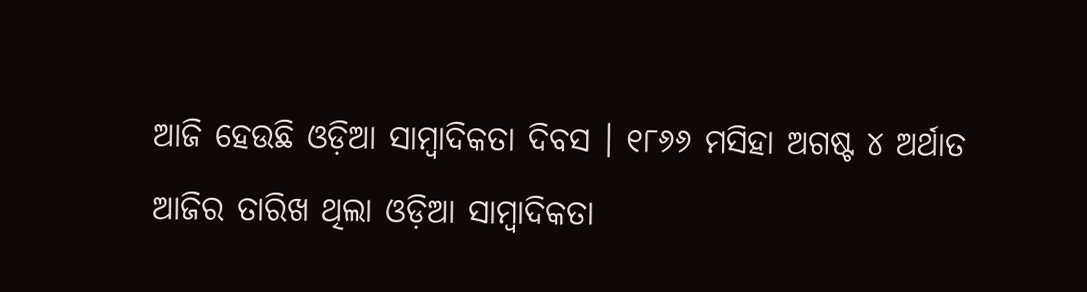ଆଜି ହେଉଛି ଓଡ଼ିଆ ସାମ୍ବାଦିକତା ଦିବସ । ୧୮୬୬ ମସିହା ଅଗଷ୍ଟ ୪ ଅର୍ଥାତ ଆଜିର ତାରିଖ ଥିଲା ଓଡ଼ିଆ ସାମ୍ବାଦିକତା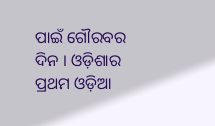ପାଇଁ ଗୌରବର ଦିନ । ଓଡ଼ିଶାର ପ୍ରଥମ ଓଡ଼ିଆ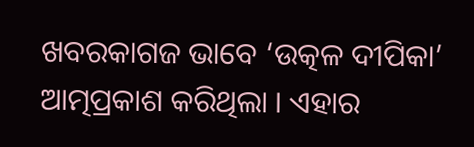ଖବରକାଗଜ ଭାବେ ‘ଉତ୍କଳ ଦୀପିକା’ ଆତ୍ମପ୍ରକାଶ କରିଥିଲା । ଏହାର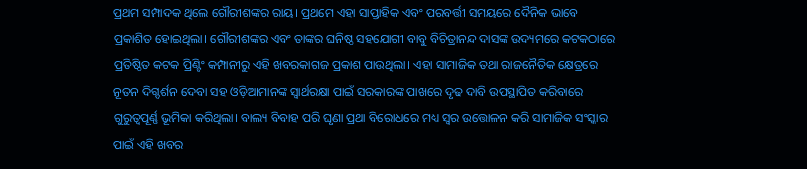ପ୍ରଥମ ସମ୍ପାଦକ ଥିଲେ ଗୌରୀଶଙ୍କର ରାୟ। ପ୍ରଥମେ ଏହା ସାପ୍ତାହିକ ଏବଂ ପରବର୍ତ୍ତୀ ସମୟରେ ଦୈନିକ ଭାବେ ପ୍ରକାଶିତ ହୋଇଥିଲା। ଗୌରୀଶଙ୍କର ଏବଂ ତାଙ୍କର ଘନିଷ୍ଠ ସହଯୋଗୀ ବାବୁ ବିଚିତ୍ରାନନ୍ଦ ଦାସଙ୍କ ଉଦ୍ୟମରେ କଟକଠାରେ ପ୍ରତିଷ୍ଠିତ କଟକ ପ୍ରିଣ୍ଟିଂ କମ୍ପାନୀରୁ ଏହି ଖବରକାଗଜ ପ୍ରକାଶ ପାଉଥିଲା। ଏହା ସାମାଜିକ ତଥା ରାଜନୈତିକ କ୍ଷେତ୍ରରେ ନୂତନ ଦିଗ୍ଦର୍ଶନ ଦେବା ସହ ଓଡ଼ିଆମାନଙ୍କ ସ୍ବାର୍ଥରକ୍ଷା ପାଇଁ ସରକାରଙ୍କ ପାଖରେ ଦୃଢ ଦାବି ଉପସ୍ଥାପିତ କରିବାରେ ଗୁରୁତ୍ୱପୂର୍ଣ୍ଣ ଭୂମିକା କରିଥିଲା। ବାଲ୍ୟ ବିବାହ ପରି ଘୃଣା ପ୍ରଥା ବିରୋଧରେ ମଧ୍ୟ ସ୍ବର ଉତ୍ତୋଳନ କରି ସାମାଜିକ ସଂସ୍କାର ପାଇଁ ଏହି ଖବର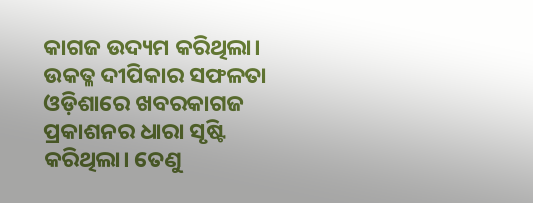କାଗଜ ଉଦ୍ୟମ କରିଥିଲା। ଉକତ୍ଳ ଦୀପିକାର ସଫଳତା ଓଡ଼ିଶାରେ ଖବରକାଗଜ ପ୍ରକାଶନର ଧାରା ସୃଷ୍ଟି କରିଥିଲା। ତେଣୁ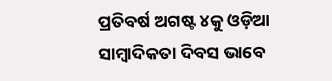ପ୍ରତିବର୍ଷ ଅଗଷ୍ଟ ୪କୁ ଓଡ଼ିଆ ସାମ୍ବାଦିକତା ଦିବସ ଭାବେ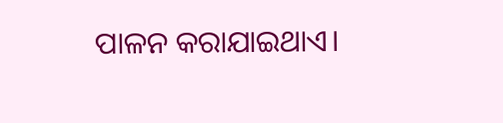ପାଳନ କରାଯାଇଥାଏ।